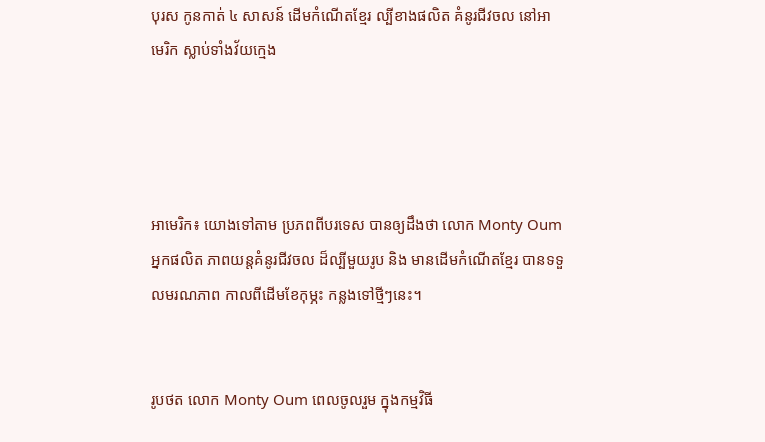បុរស កូនកាត់ ៤ សាសន៍ ដើមកំណើតខ្មែរ ល្បីខាងផលិត គំនូរជីវចល នៅអាមេរិក ស្លាប់ទាំងវ័យក្មេង




អាមេរិក៖ យោងទៅតាម ប្រភពពីបរទេស បានឲ្យដឹងថា លោក Monty Oum អ្នកផលិត ភាពយន្តគំនូរជីវចល ដ៏ល្បីមួយរូប និង មានដើមកំណើតខ្មែរ បានទទួលមរណភាព កាលពីដើមខែកុម្ភះ កន្លងទៅថ្មីៗនេះ។


រូបថត លោក Monty Oum ពេលចូលរួម ក្នុងកម្មវិធី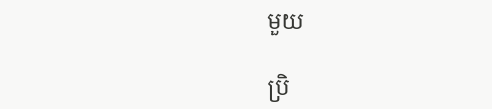មួយ

ប្រិ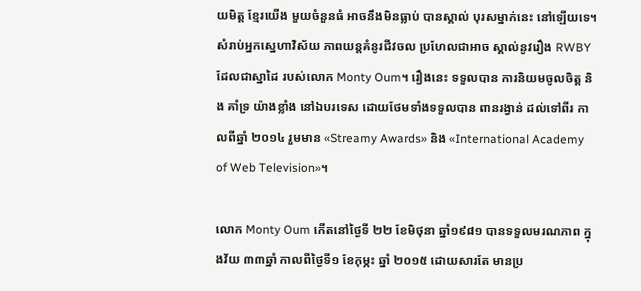យមិត្ត ខ្មែរយើង មួយចំនួនធំ អាចនឹងមិនធ្លាប់ បានស្គាល់ បុរសម្នាក់នេះ នៅឡើយទេ។ សំរាប់អ្នកស្នេហាវិស័យ ភាពយន្តគំនូរជីវចល ប្រហែលជាអាច ស្គាល់នូវរឿង RWBY ដែលជាស្នាដៃ របស់លោក Monty Oum។ រឿងនេះ ទទួលបាន ការនិយមចូលចិត្ត និង គាំទ្រ យ៉ាងខ្លាំង នៅឯបរទេស ដោយថែមទាំងទទួលបាន ពានរង្វាន់ ដល់ទៅពីរ កាលពីឆ្នាំ ២០១៤ រួមមាន «Streamy Awards» និង «International Academy of Web Television»។

លោក Monty Oum កើតនៅថ្ងៃទី ២២ ខែមិថុនា ឆ្នាំ១៩៨១ បានទទួលមរណភាព ក្នុងវ័យ ៣៣ឆ្នាំ កាលពីថ្ងៃទី១ ខែកុម្ភះ ឆ្នាំ ២០១៥ ដោយសារតែ មានប្រ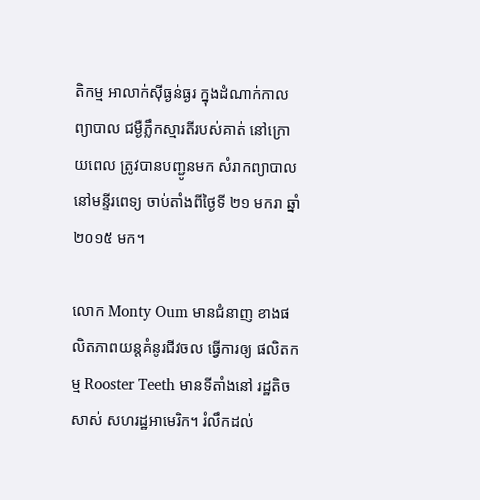តិកម្ម អាលាក់ស៊ីធ្ងន់ធ្ងរ ក្នុងដំណាក់កាល ព្យាបាល ជម្ងឺភ្លឹកស្មារតីរបស់គាត់ នៅក្រោយពេល ត្រូវបានបញ្ជូនមក សំរាកព្យាបាល នៅមន្ទីរពេទ្យ ចាប់តាំងពីថ្ងៃទី ២១ មករា ឆ្នាំ២០១៥ មក។

លោក Monty Oum មានជំនាញ ខាងផលិតភាពយន្តគំនូរជីវចល ធ្វើការឲ្យ ផលិតកម្ម Rooster Teeth មានទីតាំងនៅ រដ្ឋតិចសាស់ សហរដ្ឋអាមេរិក។ រំលឹកដល់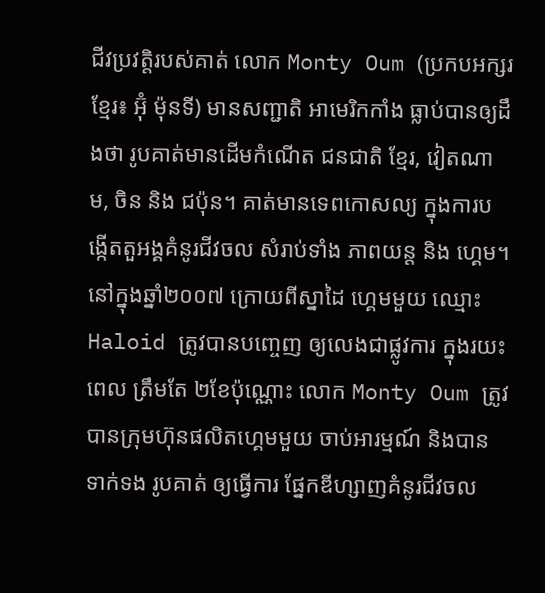ជីវប្រវត្តិរបស់គាត់ លោក Monty Oum (ប្រកបអក្សរខ្មែរ៖ អ៊ុំ ម៉ុនទី) មានសញ្ជាតិ អាមេរិកកាំង ធ្លាប់បានឲ្យដឹងថា រូបគាត់មានដើមកំណើត ជនជាតិ ខ្មែរ, វៀតណាម, ចិន និង ជប៉ុន។ គាត់មានទេពកោសល្យ ក្នុងការបង្កើតតួអង្គគំនូរជីវចល សំរាប់ទាំង ភាពយន្ត និង ហ្គេម។ នៅក្នុងឆ្នាំ២០០៧ ក្រោយពីស្នាដៃ ហ្គេមមួយ ឈ្មោះ Haloid ត្រូវបានបញ្ចេញ ឲ្យលេងជាផ្លូវការ ក្នុងរយះពេល ត្រឹមតែ ២ខែប៉ុណ្ណោះ លោក Monty Oum ត្រូវបានក្រុមហ៊ុនផលិតហ្គេមមួយ ចាប់អារម្មណ៍ និងបានទាក់ទង រូបគាត់ ឲ្យធ្វើការ ផ្នែកឌីហ្សាញគំនូរជីវចល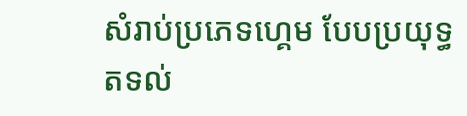សំរាប់ប្រភេទហ្គេម បែបប្រយុទ្ធតទល់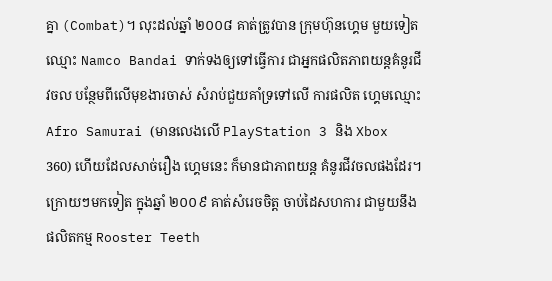គ្នា (Combat)។ លុះដល់ឆ្នាំ ២០០៨ គាត់ត្រូវបាន ក្រុមហ៊ុនហ្គេម មួយទៀត ឈ្មោះ Namco Bandai ទាក់ទងឲ្យទៅធ្វើការ ជាអ្នកផលិតភាពយន្តគំនូរជីវចល បន្ថែមពីលើមុខងារចាស់ សំរាប់ជួយគាំទ្រទៅលើ ការផលិត ហ្គេមឈ្មោះ Afro Samurai (មានលេងលើ PlayStation 3 និង Xbox 360) ហើយដែលសាច់រឿង ហ្គេមនេះ ក៏មានជាភាពយន្ត គំនូរជីវចលផងដែរ។ ក្រោយៗមកទៀត ក្នុងឆ្នាំ ២០០៩ គាត់សំរេចចិត្ត ចាប់ដៃសហការ ជាមួយនឹងផលិតកម្ម Rooster Teeth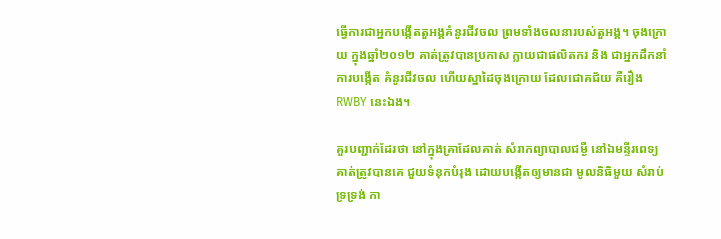ធ្វើការជាអ្នកបង្កើតតួអង្គគំនូរជីវចល ព្រមទាំងចលនារបស់តួអង្គ។ ចុងក្រោយ ក្នុងឆ្នាំ២០១២ គាត់ត្រូវបានប្រកាស ក្លាយជាផលិតករ និង ជាអ្នកដឹកនាំការបង្កើត គំនូរជីវចល ហើយស្នាដៃចុងក្រោយ ដែលជោគជ័យ គឺរឿង RWBY នេះឯង។

គួរបញ្ជាក់ដែរថា នៅក្នុងគ្រាដែលគាត់ សំរាកព្យាបាលជម្ងឺ នៅឯមន្ទីរពេទ្យ គាត់ត្រូវបានគេ ជួយទំនុកបំរុង ដោយបង្កើតឲ្យមានជា មូលនិធិមួយ សំរាប់ទ្រទ្រង់ កា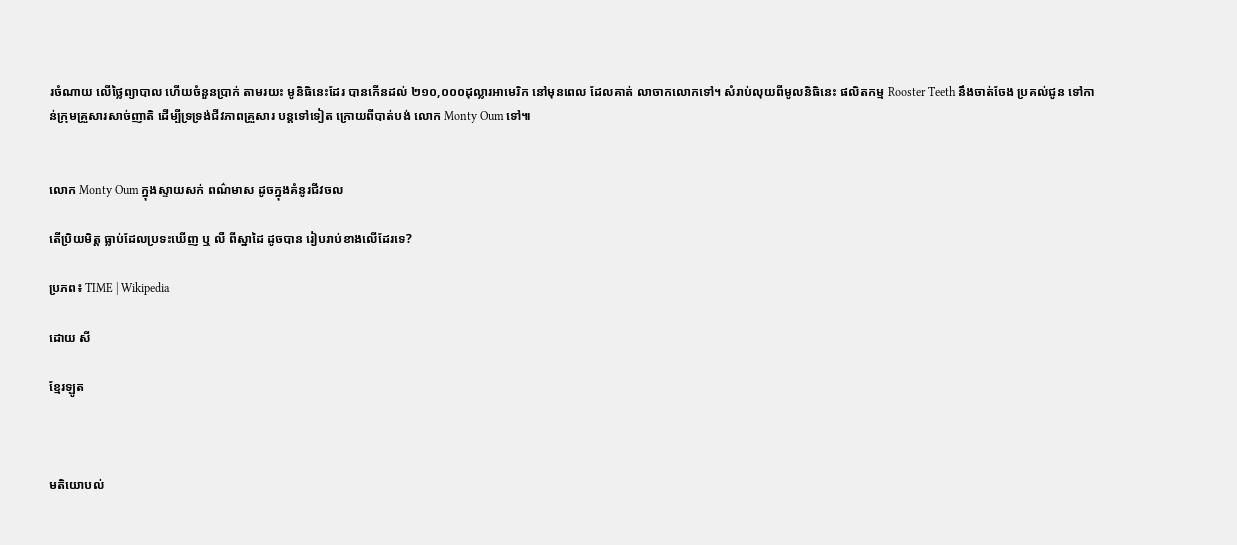រចំណាយ លើថ្លៃព្យាបាល ហើយចំនួនប្រាក់ តាមរយះ មូនិធិនេះដែរ បានកើនដល់ ២១០,០០០ដុល្លារអាមេរិក នៅមុនពេល ដែលគាត់ លាចាកលោកទៅ។ សំរាប់លុយពីមូលនិធិនេះ ផលិតកម្ម Rooster Teeth នឹងចាត់ចែង ប្រគល់ជូន ទៅកាន់ក្រុមគ្រួសារសាច់ញាតិ ដើម្បីទ្រទ្រង់ជីវភាពគ្រួសារ បន្តទៅទៀត ក្រោយពីបាត់បង់ លោក Monty Oum ទៅ៕


លោក Monty Oum ក្នុងស្ទាយសក់ ពណ៌មាស ដូចក្នុងគំនូរជីវចល

តើប្រិយមិត្ត ធ្លាប់ដែលប្រទះឃើញ ឬ លឺ ពីស្នាដៃ ដូចបាន រៀបរាប់ខាងលើដែរទេ?

ប្រភព៖ TIME | Wikipedia

ដោយ សី

ខ្មែរឡូត



មតិយោបល់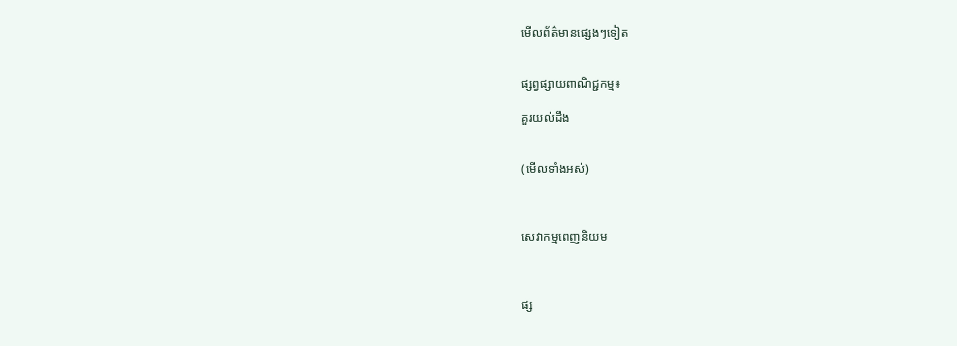មើលព័ត៌មានផ្សេងៗទៀត


ផ្សព្វផ្សាយពាណិជ្ជកម្ម៖

គួរយល់ដឹង


(មើលទាំងអស់)



សេវាកម្មពេញនិយម



ផ្ស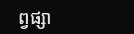ព្វផ្សា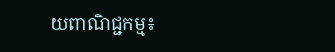យពាណិជ្ជកម្ម៖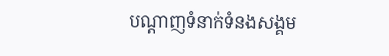បណ្តាញទំនាក់ទំនងសង្គម